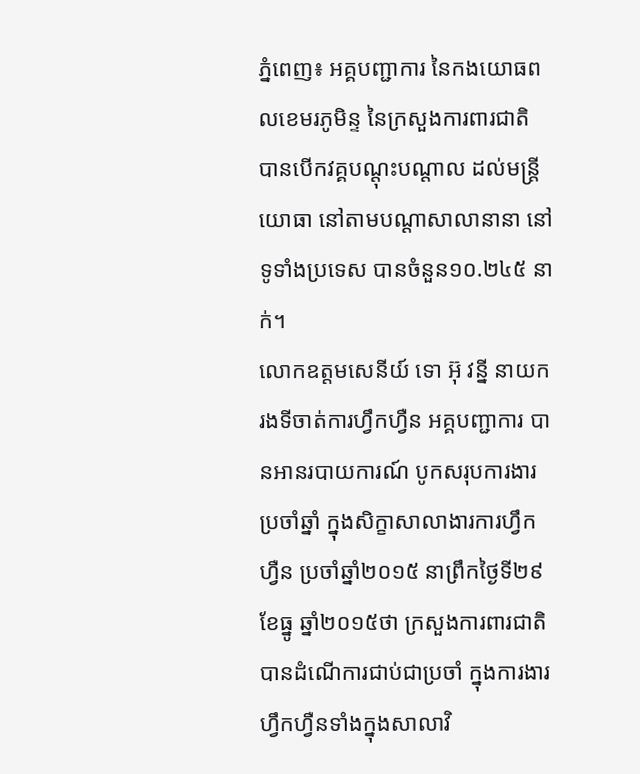ភ្នំពេញ៖ អគ្គបញ្ជាការ នៃកងយោធពលខេមរភូមិន្ទ នៃក្រសួងការពារជាតិ បានបើកវគ្គបណ្តុះបណ្តាល ដល់មន្រ្តី យោធា នៅតាមបណ្ដាសាលានានា នៅទូទាំងប្រទេស បានចំនួន១០.២៤៥ នាក់។
លោកឧត្តមសេនីយ៍ ទោ អ៊ុ វន្នី នាយករងទីចាត់ការហ្វឹកហ្វឺន អគ្គបញ្ជាការ បានអានរបាយការណ៍ បូកសរុបការងារ ប្រចាំឆ្នាំ ក្នុងសិក្ខាសាលាងារការហ្វឹកហ្វឺន ប្រចាំឆ្នាំ២០១៥ នាព្រឹកថ្ងៃទី២៩ ខែធ្នូ ឆ្នាំ២០១៥ថា ក្រសួងការពារជាតិ បានដំណើការជាប់ជាប្រចាំ ក្នុងការងារហ្វឹកហ្វឺនទាំងក្នុងសាលាវិ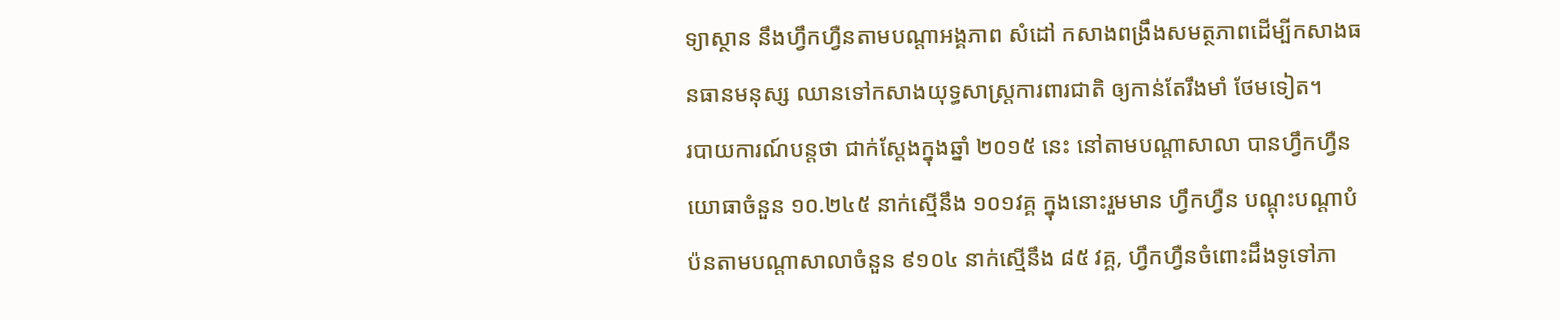ទ្យាស្ថាន នឹងហ្វឹកហ្វឺនតាមបណ្ដាអង្គភាព សំដៅ កសាងពង្រឹងសមត្ថភាពដើម្បីកសាងធនធានមនុស្ស ឈានទៅកសាងយុទ្ធសាស្រ្តការពារជាតិ ឲ្យកាន់តែរឹងមាំ ថែមទៀត។
របាយការណ៍បន្តថា ជាក់ស្ដែងក្នុងឆ្នាំ ២០១៥ នេះ នៅតាមបណ្ដាសាលា បានហ្វឹកហ្វឺនយោធាចំនួន ១០.២៤៥ នាក់ស្មើនឹង ១០១វគ្គ ក្នុងនោះរួមមាន ហ្វឹកហ្វឺន បណ្ដុះបណ្ដាបំប៉នតាមបណ្ដាសាលាចំនួន ៩១០៤ នាក់ស្មើនឹង ៨៥ វគ្គ, ហ្វឹកហ្វឺនចំពោះដឹងទូទៅភា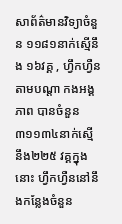សាព័ត៌មានវិទ្យាចំនួន ១១៨១នាក់ស្មើនឹង ១៦វគ្គ , ហ្វឹកហ្វឺនតាមបណ្ដា កងអង្គភាព បានចំនួន៣១១៣៤នាក់ស្មើ នឹង២២៥ វគ្គក្នុងនោះ ហ្វឹកហ្វឺននៅនឹងកន្លែងចំនួន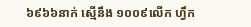៦៩៦៦នាក់ ស្មើនឹង ១០០៩លើក ហ្វឹក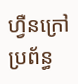ហ្វឺនក្រៅប្រព័ន្ធ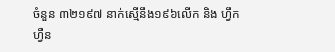ចំនួន ៣២១៩៧ នាក់ស្មើនឹង១៩៦លើក និង ហ្វឹកហ្វឺន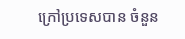ក្រៅប្រទេសបាន ចំនួន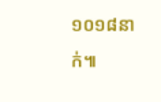១០១៨នាក់៕